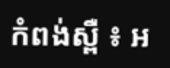កំពង់ស្ពឺ ៖ អ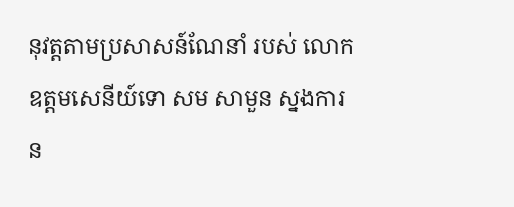នុវត្ដតាមប្រសាសន៍ណែនាំ របស់ លោកឧត្ដមសេនីយ៍ទោ សម សាមួន ស្នងការន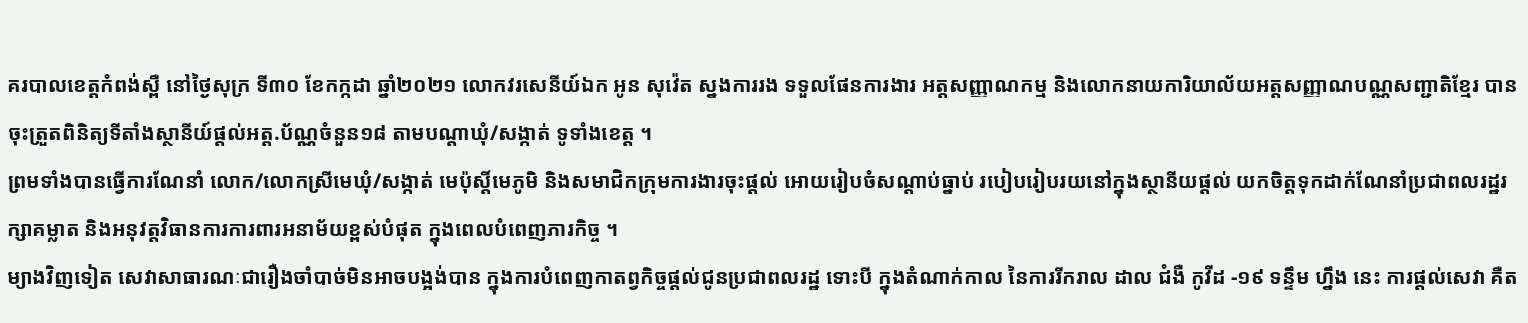គរបាលខេត្ដកំពង់ស្ពឺ នៅថ្ងៃសុក្រ ទី៣០ ខែកក្កដា ឆ្នាំ២០២១ លោកវរសេនីយ៍ឯក អូន សុវ៉េត ស្នងការរង ទទួលផែនការងារ អត្តសញ្ញាណកម្ម និងលោកនាយការិយាល័យអត្តសញ្ញាណបណ្ណសញ្ជាតិខ្មែរ បានចុះត្រួតពិនិត្យទីតាំងស្ថានីយ៍ផ្តល់អត្ត.ប័ណ្ណចំនួន១៨ តាមបណ្តាឃុំ/សង្កាត់ ទូទាំងខេត្ត ។
ព្រមទាំងបានធ្វើការណែនាំ លោក/លោកស្រីមេឃុំ/សង្កាត់ មេប៉ុស្តិ៍មេភូមិ និងសមាជិកក្រុមការងារចុះផ្តល់ អោយរៀបចំសណ្តាប់ធ្នាប់ របៀបរៀបរយនៅក្នុងស្ថានីយផ្តល់ យកចិត្តទុកដាក់ណែនាំប្រជាពលរដ្ឋរក្សាគម្លាត និងអនុវត្តវិធានការការពារអនាម័យខ្ពស់បំផុត ក្នុងពេលបំពេញភារកិច្ច ។
ម្យាងវិញទៀត សេវាសាធារណៈជារឿងចាំបាច់មិនអាចបង្អង់បាន ក្នុងការបំពេញកាតព្វកិច្ចផ្ដល់ជូនប្រជាពលរដ្ឋ ទោះបី ក្នុងតំណាក់កាល នៃការរីករាល ដាល ជំងឺ កូវីដ -១៩ ទន្ទឹម ហ្នឹង នេះ ការផ្ដល់សេវា គឺត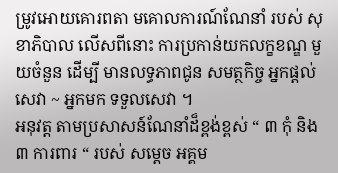ម្រូវអោយគោរពតា មគោលការណ៍ណែនាំ របស់ សុខាភិបាល លើសពីនោះ ការប្រកាន់យកលក្ខខណ្ឌ មួយចំនួន ដើម្បី មានលទ្ធភាពជូន សមត្ថកិច្ច អ្នកផ្ដល់សេវា ~ អ្នកមក ទទួលសេវា ។
អនុវត្ត តាមប្រសាសន៍ណែនាំដ៏ខ្ពង់ខ្ពស់ “ ៣ កុំ និង ៣ ការពារ “ របស់ សម្ដេច អគ្គម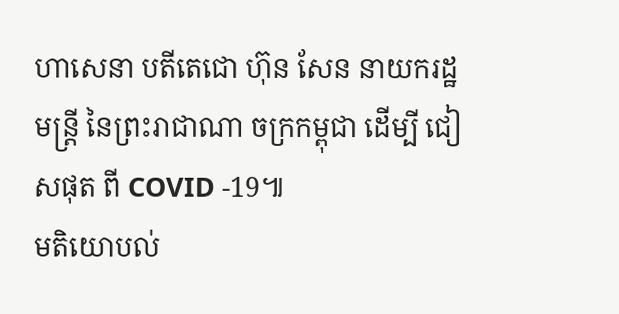ហាសេនា បតីតេជោ ហ៊ុន សែន នាយករដ្ឋមន្ដ្រី នៃព្រះរាជាណា ចក្រកម្ពុជា ដើម្បី ជៀសផុត ពី COVID -19៕
មតិយោបល់